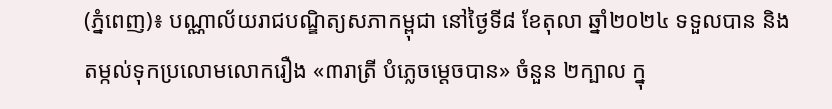(ភ្នំពេញ)៖ បណ្ណាល័យរាជបណ្ឌិត្យសភាកម្ពុជា នៅថ្ងៃទី៨ ខែតុលា ឆ្នាំ២០២៤ ទទួលបាន និងតម្កល់ទុកប្រលោមលោករឿង «៣រាត្រី បំភ្លេចម្តេចបាន» ចំនួន ២ក្បាល ក្នុ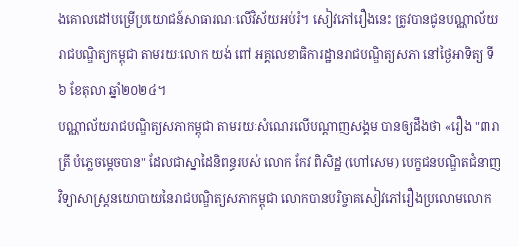ងគោលដៅបម្រើប្រយោជន៍សាធារណៈលើវិស័យអប់រំ។ សៀវភៅរឿងនេះ ត្រូវបានជូនបណ្ណាល័យរាជបណ្ឌិត្យកម្ពុជា តាមរយៈលោក យង់ ពៅ អគ្គលេខាធិការដ្ឋានរាជបណ្ឌិត្យសភា នៅថ្ងៃអាទិត្យ ទី៦ ខែតុលា ឆ្នាំ២០២៤។
បណ្ណាល័យរាជបណ្ឌិត្យសភាកម្ពុជា តាមរយៈសំណេរលើបណ្តាញសង្គម បានឲ្យដឹងថា «រឿង "៣រាត្រី បំភ្លេចម្តេចបាន" ដែលជាស្នាដៃនិពន្ធរបស់ លោក កែវ ពិសិដ្ឋ (ហៅសេម) បេក្ខជនបណ្ឌិតជំនាញវិទ្យាសាស្ត្រនយោបាយនៃរាជបណ្ឌិត្យសភាកម្ពុជា លោកបានបរិច្ចាគសៀវភៅរឿងប្រលោមលោក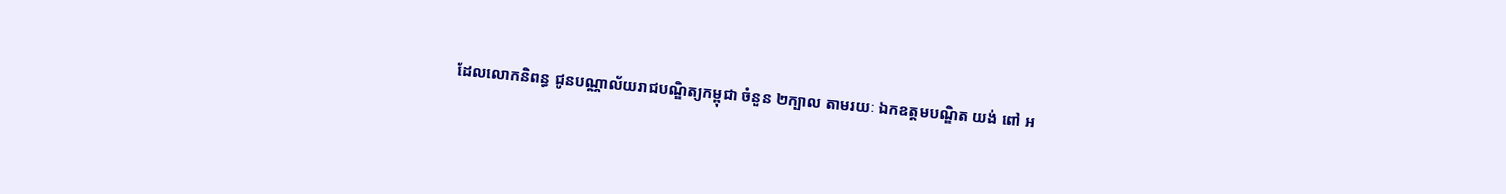ដែលលោកនិពន្ធ ជូនបណ្ណាល័យរាជបណ្ឌិត្យកម្ពុជា ចំនួន ២ក្បាល តាមរយៈ ឯកឧត្តមបណ្ឌិត យង់ ពៅ អ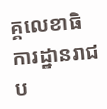គ្គលេខាធិការដ្ឋានរាជប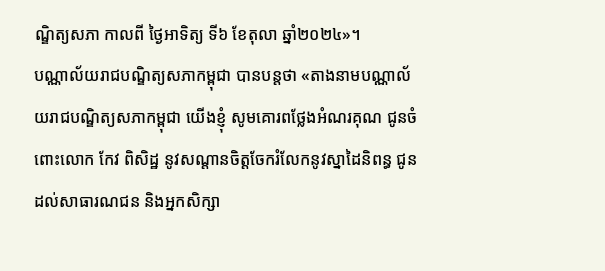ណ្ឌិត្យសភា កាលពី ថ្ងៃអាទិត្យ ទី៦ ខែតុលា ឆ្នាំ២០២៤»។
បណ្ណាល័យរាជបណ្ឌិត្យសភាកម្ពុជា បានបន្តថា «តាងនាមបណ្ណាល័យរាជបណ្ឌិត្យសភាកម្ពុជា យើងខ្ញុំ សូមគោរពថ្លែងអំណរគុណ ជូនចំពោះលោក កែវ ពិសិដ្ឋ នូវសណ្តានចិត្តចែករំលែកនូវស្នាដៃនិពន្ធ ជូនដល់សាធារណជន និងអ្នកសិក្សា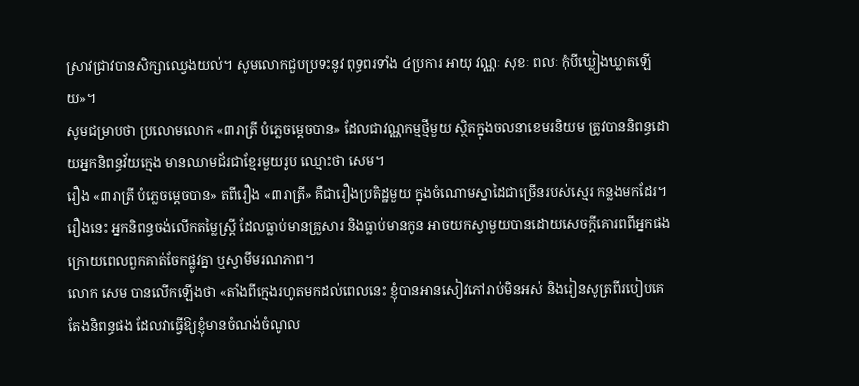ស្រាវជ្រាវបានសិក្សាឈ្វេងយល់។ សូមលោកជួបប្រទះនូវ ពុទ្ធពរទាំង ៤ប្រការ អាយុ វណ្ណៈ សុខៈ ពលៈ កុំបីឃ្លៀងឃ្លាតឡើយ»។
សូមជម្រាបថា ប្រលោមលោក «៣រាត្រី បំភ្លេចម្តេចបាន» ដែលជាវណ្ណកម្មថ្មីមួយ ស្ថិតក្នុងចលនាខេមរនិយម ត្រូវបាននិពន្ធដោយអ្នកនិពន្ធវ័យក្មេង មានឈាមជ័រជាខ្មែរមួយរូប ឈ្មោះថា សេម។
រឿង «៣រាត្រី បំភ្លេចម្តេចបាន» តពីរឿង «៣រាត្រី» គឺជារឿងប្រតិដ្ឋមួយ ក្នុងចំណោមស្នាដៃជាច្រើនរបស់ស្មេរ កន្លងមកដែរ។ រឿងនេះ អ្នកនិពន្ធចង់លើកតម្លៃស្ត្រី ដែលធ្លាប់មានគ្រួសារ និងធ្លាប់មានកូន អាចយកស្វាមួយបានដោយសេចក្តីគោរពពីអ្នកផង ក្រោយពេលពួកគាត់ចែកផ្លូវគ្នា ឬស្វាមីមរណភាព។
លោក សេម បានលើកឡើងថា «តាំងពីក្មេងរហូតមកដល់ពេលនេះ ខ្ញុំបានអានសៀវភៅរាប់មិនអស់ និងរៀនសូត្រពីរបៀបគេតែងនិពន្ធផង ដែលវាធ្វើឱ្យខ្ញុំមានចំណង់ចំណូល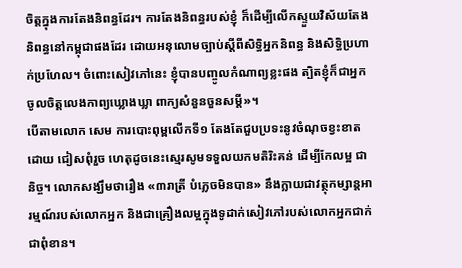ចិត្តក្នុងការតែងនិពន្ធដែរ។ ការតែងនិពន្ធរបស់ខ្ញុំ ក៏ដើម្បីលើកស្ទួយវិស័យតែងនិពន្ធនៅកម្ពុជាផងដែរ ដោយអនុលោមច្បាប់ស្តីពីសិទ្ធិអ្នកនិពន្ធ និងសិទ្ធិប្រហាក់ប្រហែល។ ចំពោះសៀវភៅនេះ ខ្ញុំបានបញ្ចូលកំណាព្យខ្លះផង ត្បិតខ្ញុំក៏ជាអ្នកចូលចិត្តលេងកាព្យឃ្លោងឃ្លា ពាក្យសំនួនចួនសម្តី»។
បើតាមលោក សេម ការបោះពុម្ពលើកទី១ តែងតែជួបប្រទះនូវចំណុចខ្វះខាតដោយ ជៀសពុំរួច ហេតុដូចនេះស្មេរសូមទទួលយកមតិរិះគន់ ដើម្បីកែលម្អ ជានិច្ច។ លោកសង្ឃឹមថារឿង «៣រាត្រី បំភ្លេចមិនបាន» នឹងក្លាយជាវត្ថុកម្សាន្តអារម្មណ៍របស់លោកអ្នក និងជាគ្រឿងលម្អក្នុងទូដាក់សៀវភៅរបស់លោកអ្នកជាក់ ជាពុំខាន។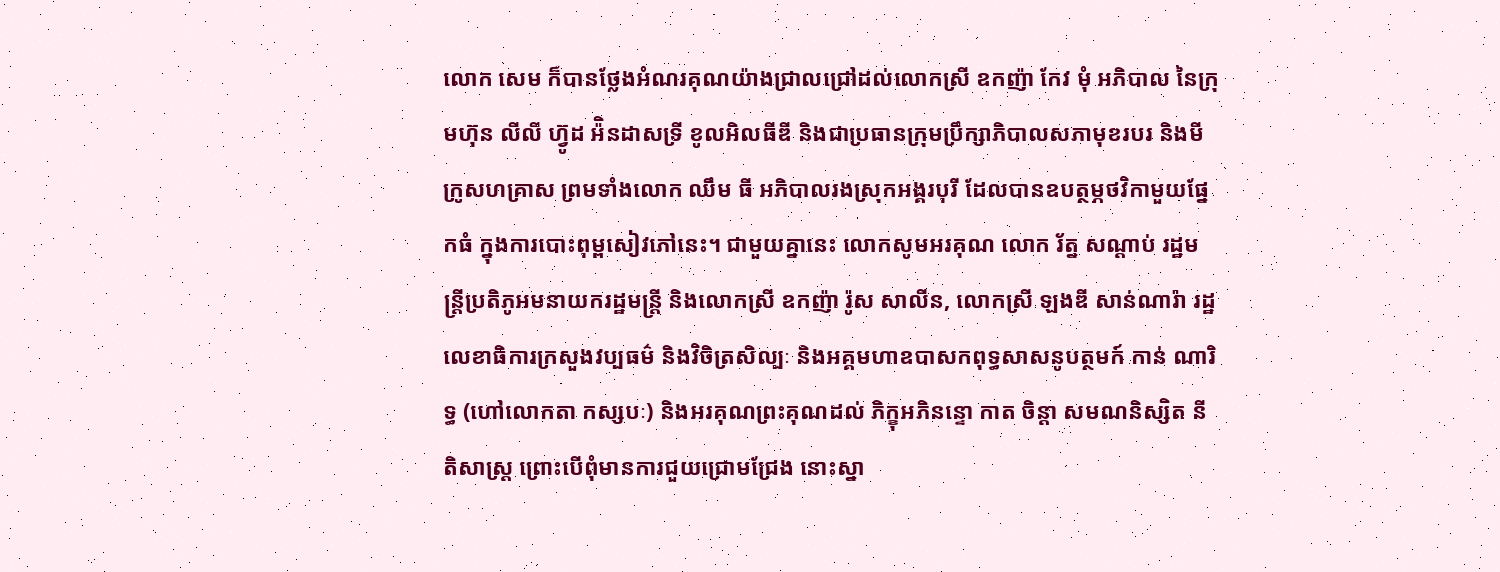លោក សេម ក៏បានថ្លែងអំណរគុណយ៉ាងជ្រាលជ្រៅដល់លោកស្រី ឧកញ៉ា កែវ មុំ អភិបាល នៃក្រុមហ៊ុន លីលី ហ្វ៊ូដ អ៉ិនដាសទ្រី ខូលអិលធីឌី និងជាប្រធានក្រុមប្រឹក្សាភិបាលសភាមុខរបរ និងមីក្រូសហគ្រាស ព្រមទាំងលោក ឈឹម ធី អភិបាលរងស្រុកអង្គរបុរី ដែលបានឧបត្ថម្ភថវិកាមួយផ្នែកធំ ក្នុងការបោះពុម្ពសៀវភៅនេះ។ ជាមួយគ្នានេះ លោកសូមអរគុណ លោក រ័ត្ន សណ្តាប់ រដ្ឋមន្ត្រីប្រតិភូអមនាយករដ្ឋមន្ត្រី និងលោកស្រី ឧកញ៉ា រ៉ូស សាលីន, លោកស្រី ឡងឌី សាន់ណារ៉ា រដ្ឋលេខាធិការក្រសួងវប្បធម៌ និងវិចិត្រសិល្បៈ និងអគ្គមហាឧបាសកពុទ្ធសាសនូបត្ថមក៍ កាន់ ណារិទ្ធ (ហៅលោកតា កស្សបៈ) និងអរគុណព្រះគុណដល់ ភិក្ខុអភិនន្ទោ កាត ចិន្តា សមណនិស្សិត នីតិសាស្ត្រ ព្រោះបើពុំមានការជួយជ្រោមជ្រែង នោះស្នា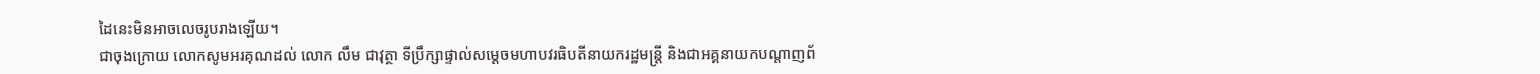ដៃនេះមិនអាចលេចរូបរាងឡើយ។
ជាចុងក្រោយ លោកសូមអរគុណដល់ លោក លឹម ជាវុត្ថា ទីប្រឹក្សាផ្ទាល់សម្តេចមហាបវរធិបតីនាយករដ្ឋមន្ត្រី និងជាអគ្គនាយកបណ្តាញព័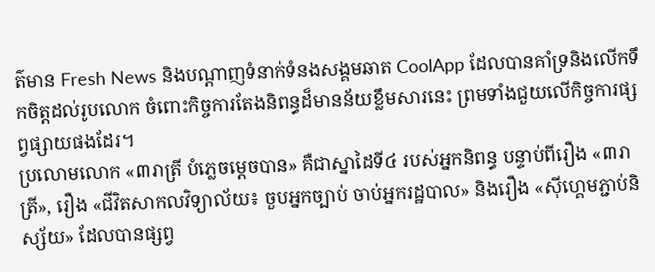ត៌មាន Fresh News និងបណ្តាញទំនាក់ទំនងសង្គមឆាត CoolApp ដែលបានគាំទ្រនិងលើកទឹកចិត្តដល់រូបលោក ចំពោះកិច្ចការតែងនិពន្ធដ៏មានន័យខ្លឹមសារនេះ ព្រមទាំងជួយលើកិច្ចការផ្សព្វផ្សាយផងដែរ។
ប្រលោមលោក «៣រាត្រី បំភ្លេចម្តេចបាន» គឺជាស្នាដៃទី៤ របស់អ្នកនិពន្ធ បន្ទាប់ពីរឿង «៣រាត្រី», រឿង «ជីវិតសាកលវិទ្យាល័យ៖ ចួបអ្នកច្បាប់ ចាប់អ្នករដ្ឋបាល» និងរឿង «ស៊ីហ្គេមភ្ជាប់និស្ស័យ» ដែលបានផ្សព្វ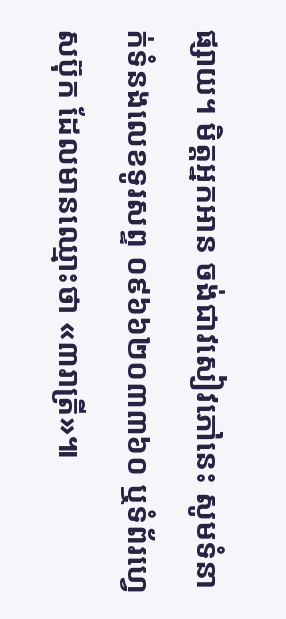ផ្សាយ។ មិត្តអ្នកអាន ចង់ជាវសៀវភៅនេះ សូមទំនាក់ទំនងលេខទូរសព្ទ ០៩៦៦២០៣៣៦០ ឬទំព័រហ្វេសប៊ុក ដែលមានឈ្មោះថា «៣រាត្រី»៕